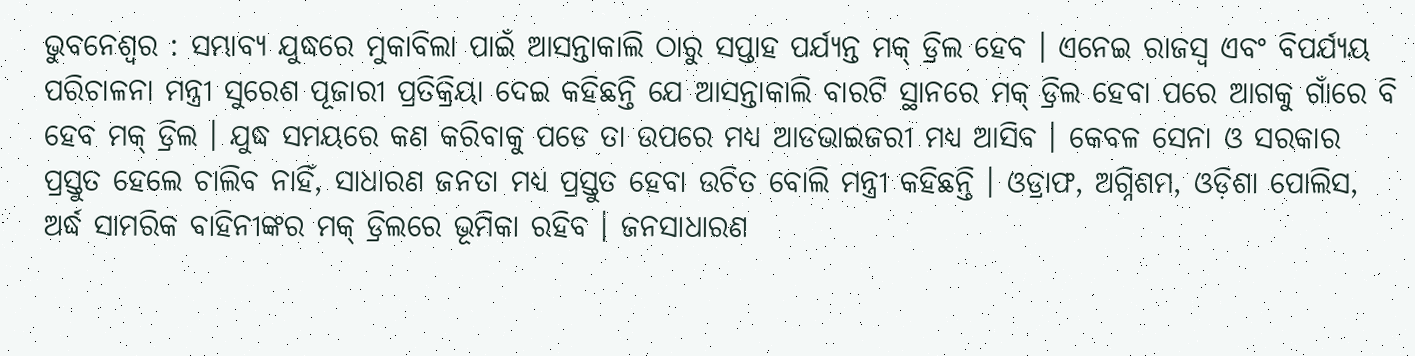ଭୁବନେଶ୍ୱର : ସମ୍ଭାବ୍ୟ ଯୁଦ୍ଧରେ ମୁକାବିଲା ପାଇଁ ଆସନ୍ତାକାଲି ଠାରୁ ସପ୍ତାହ ପର୍ଯ୍ୟନ୍ତ ମକ୍ ଡ୍ରିଲ ହେବ । ଏନେଇ ରାଜସ୍ୱ ଏବଂ ବିପର୍ଯ୍ୟୟ ପରିଚାଳନା ମନ୍ତ୍ରୀ ସୁରେଶ ପୂଜାରୀ ପ୍ରତିକ୍ରିୟା ଦେଇ କହିଛନ୍ତି ଯେ ଆସନ୍ତାକାଲି ବାରଟି ସ୍ଥାନରେ ମକ୍ ଡ୍ରିଲ ହେବା ପରେ ଆଗକୁ ଗାଁରେ ବି ହେବ ମକ୍ ଡ୍ରିଲ । ଯୁଦ୍ଧ ସମୟରେ କଣ କରିବାକୁ ପଡେ ତା ଉପରେ ମଧ୍ୟ ଆଡଭାଇଜରୀ ମଧ୍ୟ ଆସିବ । କେବଳ ସେନା ଓ ସରକାର ପ୍ରସ୍ତୁତ ହେଲେ ଚାଲିବ ନାହିଁ, ସାଧାରଣ ଜନତା ମଧ୍ୟ ପ୍ରସ୍ତୁତ ହେବା ଉଚିତ ବୋଲି ମନ୍ତ୍ରୀ କହିଛନ୍ତି । ଓଡ୍ରାଫ, ଅଗ୍ନିଶମ, ଓଡ଼ିଶା ପୋଲିସ, ଅର୍ଦ୍ଧ ସାମରିକ ବାହିନୀଙ୍କର ମକ୍ ଡ୍ରିଲରେ ଭୂମିକା ରହିବ । ଜନସାଧାରଣ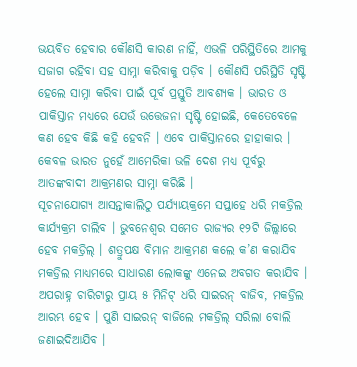ଭୟବିତ ହେବାର କୌଣସି କାରଣ ନାହିଁ, ଏଭଳି ପରିସ୍ଥିତିରେ ଆମକୁ ସଜାଗ ରହିବା ସହ ସାମ୍ନା କରିବାକୁ ପଡ଼ିବ । କୌଣସି ପରିସ୍ଥିତି ସୃଷ୍ଟି ହେଲେ ସାମ୍ନା କରିବା ପାଇଁ ପୂର୍ବ ପ୍ରସ୍ତୁତି ଆବଶ୍ୟକ । ଭାରତ ଓ ପାକିସ୍ତାନ ମଧ୍ୟରେ ଯେଉଁ ଉତ୍ତେଜନା ସୃଷ୍ଟି ହୋଇଛି, କେତେବେଳେ କଣ ହେବ କିଛି କହି ହେବନି । ଏବେ ପାକିସ୍ତାନରେ ହାହାକାର । କେବଳ ଭାରତ ନୁହେଁ ଆମେରିକା ଭଳି ଦେଶ ମଧ୍ୟ ପୂର୍ବରୁ ଆତଙ୍କବାଦୀ ଆକ୍ରମଣର ସାମ୍ନା କରିଛି ।
ସୂଚନାଯୋଗ୍ୟ ଆସନ୍ତାକାଲିଠୁ ପର୍ଯ୍ୟାୟକ୍ରମେ ସପ୍ତାହେ ଧରି ମକଡ୍ରିଲ କାର୍ଯ୍ୟକ୍ରମ ଚାଲିବ । ଭୁବନେଶ୍ୱର ସମେତ ରାଜ୍ୟର ୧୨ଟି ଜିଲ୍ଲାରେ ହେବ ମକଡ୍ରିଲ୍ । ଶତ୍ରୁପକ୍ଷ ବିମାନ ଆକ୍ରମଣ କଲେ କ’ଣ କରାଯିବ ମକଡ୍ରିଲ ମାଧ୍ୟମରେ ସାଧାରଣ ଲୋକଙ୍କୁ ଏନେଇ ଅବଗତ କରାଯିବ । ଅପରାହ୍ନ ଚାରିଟାରୁ ପ୍ରାୟ ୫ ମିନିଟ୍ ଧରି ସାଇରନ୍ ବାଜିବ, ମକଡ୍ରିଲ ଆରମ୍ଭ ହେବ । ପୁଣି ସାଇରନ୍ ବାଜିଲେ ମକଡ୍ରିଲ୍ ସରିଲା ବୋଲି ଜଣାଇଦିଆଯିବ ।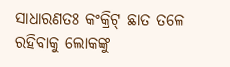ସାଧାରଣତଃ କଂକ୍ରିଟ୍ ଛାତ ତଳେ ରହିବାକୁ ଲୋକଙ୍କୁ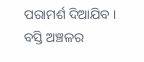ପରାମର୍ଶ ଦିଆଯିବ । ବସ୍ତି ଅଞ୍ଚଳର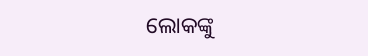ଲୋକଙ୍କୁ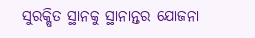ସୁରକ୍ଷିତ ସ୍ଥାନକୁ ସ୍ଥାନାନ୍ତର ଯୋଜନା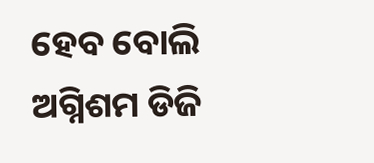ହେବ ବୋଲି ଅଗ୍ନିଶମ ଡିଜି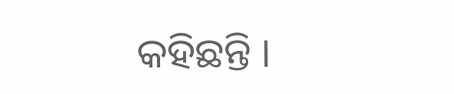କହିଛନ୍ତି ।